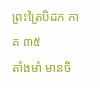ព្រះត្រៃបិដក ភាគ ៣៥
តាំងមាំ មានចិ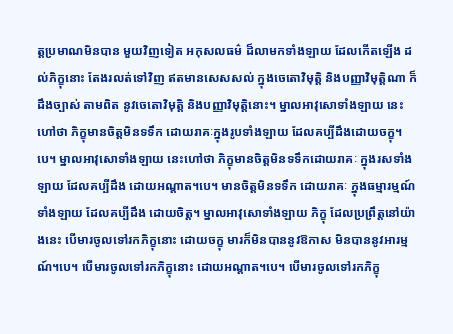ត្តប្រមាណមិនបាន មួយវិញទៀត អកុសលធម៌ ដ៏លាមកទាំងឡាយ ដែលកើតឡើង ដល់ភិក្ខុនោះ តែងរលត់ទៅវិញ ឥតមានសេសសល់ ក្នុងចេតោវិមុត្តិ និងបញ្ញាវិមុត្តិណា ក៏ដឹងច្បាស់ តាមពិត នូវចេតោវិមុត្តិ និងបញ្ញាវិមុត្តិនោះ។ ម្នាលអាវុសោទាំងឡាយ នេះហៅថា ភិក្ខុមានចិត្តមិនទទឹក ដោយរាគៈក្នុងរូបទាំងឡាយ ដែលគប្បីដឹងដោយចក្ខុ។បេ។ ម្នាលអាវុសោទាំងឡាយ នេះហៅថា ភិក្ខុមានចិត្តមិនទទឹកដោយរាគៈ ក្នុងរសទាំងឡាយ ដែលគប្បីដឹង ដោយអណ្តាត។បេ។ មានចិត្តមិនទទឹក ដោយរាគៈ ក្នុងធម្មារម្មណ៍ទាំងឡាយ ដែលគប្បីដឹង ដោយចិត្ត។ ម្នាលអាវុសោទាំងឡាយ ភិក្ខុ ដែលប្រព្រឹត្តនៅយ៉ាងនេះ បើមារចូលទៅរកភិក្ខុនោះ ដោយចក្ខុ មារក៏មិនបាននូវឱកាស មិនបាននូវអារម្មណ៍។បេ។ បើមារចូលទៅរកភិក្ខុនោះ ដោយអណ្តាត។បេ។ បើមារចូលទៅរកភិក្ខុ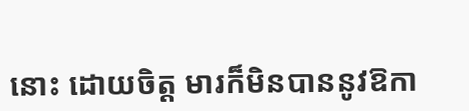នោះ ដោយចិត្ត មារក៏មិនបាននូវឱកា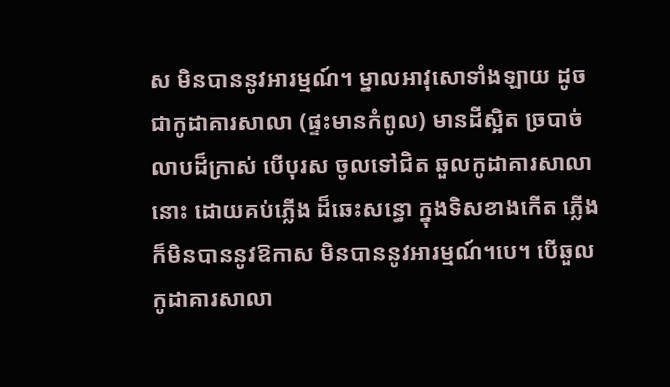ស មិនបាននូវអារម្មណ៍។ ម្នាលអាវុសោទាំងឡាយ ដូចជាកូដាគារសាលា (ផ្ទះមានកំពូល) មានដីស្អិត ច្របាច់លាបដ៏ក្រាស់ បើបុរស ចូលទៅជិត ឆួលកូដាគារសាលានោះ ដោយគប់ភ្លើង ដ៏ឆេះសន្ធោ ក្នុងទិសខាងកើត ភ្លើងក៏មិនបាននូវឱកាស មិនបាននូវអារម្មណ៍។បេ។ បើឆួលកូដាគារសាលា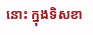នោះ ក្នុងទិសខា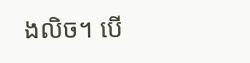ងលិច។ បើ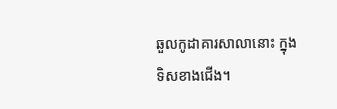ឆួលកូដាគារសាលានោះ ក្នុងទិសខាងជើង។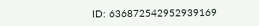ID: 636872542952939169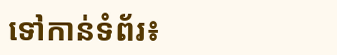ទៅកាន់ទំព័រ៖